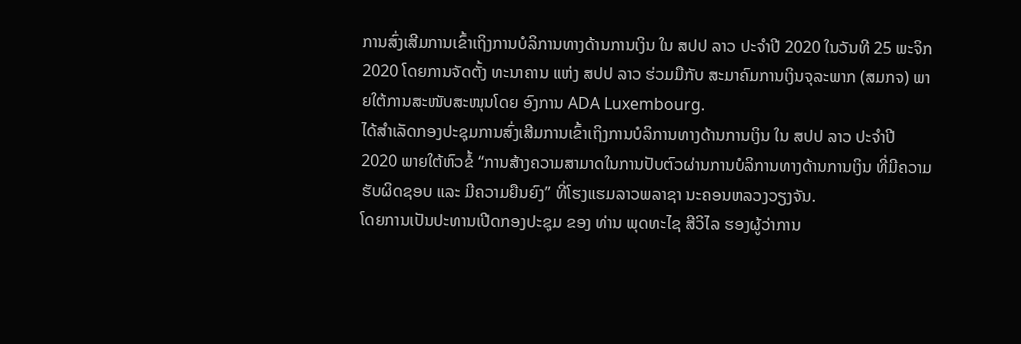ການສົ່ງເສີມການເຂົ້າເຖິງການບໍລິການທາງດ້ານການເງິນ ໃນ ສປປ ລາວ ປະຈໍາປີ 2020 ໃນວັນທີ 25 ພະຈິກ 2020 ໂດຍການຈັດຕັ້ງ ທະນາຄານ ແຫ່ງ ສປປ ລາວ ຮ່ວມມືກັບ ສະມາຄົມການເງິນຈຸລະພາກ (ສມກຈ) ພາຍໃຕ້ການສະໜັບສະໜຸນໂດຍ ອົງການ ADA Luxembourg.
ໄດ້ສຳເລັດກອງປະຊຸມການສົ່ງເສີມການເຂົ້າເຖິງການບໍລິການທາງດ້ານການເງິນ ໃນ ສປປ ລາວ ປະຈໍາປີ 2020 ພາຍໃຕ້ຫົວຂໍ້ “ການສ້າງຄວາມສາມາດໃນການປັບຕົວຜ່ານການບໍລິການທາງດ້ານການເງິນ ທີ່ມີຄວາມຮັບຜິດຊອບ ແລະ ມີຄວາມຍືນຍົງ” ທີ່ໂຮງແຮມລາວພລາຊາ ນະຄອນຫລວງວຽງຈັນ.
ໂດຍການເປັນປະທານເປີດກອງປະຊຸມ ຂອງ ທ່ານ ພຸດທະໄຊ ສີວິໄລ ຮອງຜູ້ວ່າການ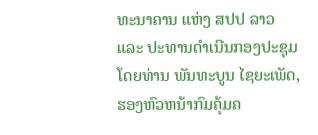ທະນາຄານ ແຫ່ງ ສປປ ລາວ ແລະ ປະທານດໍາເນີນກອງປະຊຸມໂດຍທ່ານ ພັນທະບູນ ໄຊຍະເພັດ, ຮອງຫົວຫນ້າກົມຄຸ້ມຄ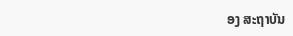ອງ ສະຖາບັນ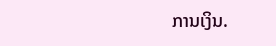ການເງິນ.